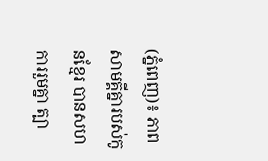(ភ្នំពេញ)៖ ភាពសាមគ្គីគ្នារបស់កូនខ្មែរ បានសហការរួមគ្នា ត្បា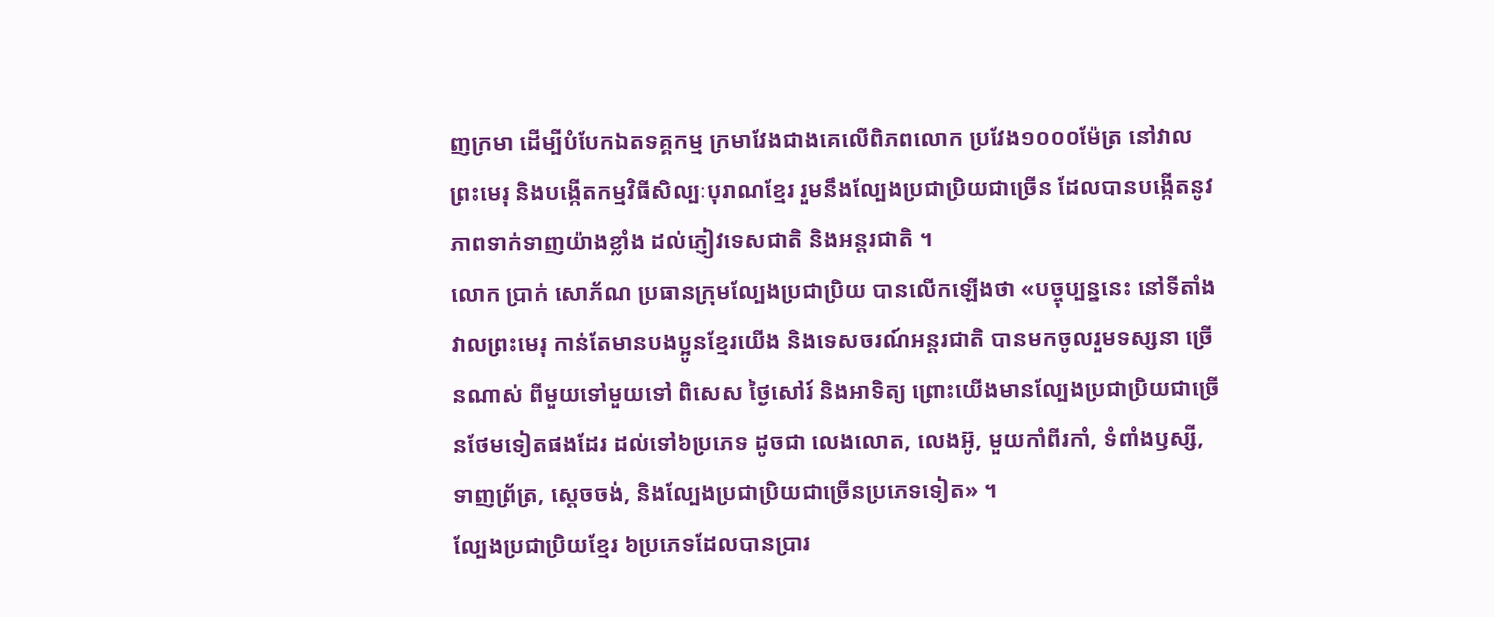ញក្រមា ដើម្បីបំបែកឯតទគ្គកម្ម ក្រមាវែងជាងគេលើពិភពលោក ប្រវែង១០០០ម៉ែត្រ នៅវាលព្រះមេរុ និងបង្កើតកម្មវិធីសិល្បៈបុរាណខ្មែរ រួមនឹងល្បែងប្រជាប្រិយជាច្រើន ដែលបានបង្កើតនូវភាពទាក់ទាញយ៉ាងខ្លាំង ដល់ភ្ញៀវទេសជាតិ និងអន្ដរជាតិ ។
លោក ប្រាក់ សោភ័ណ ប្រធានក្រុមល្បែងប្រជាប្រិយ បានលើកឡើងថា «បច្ចុប្បន្ននេះ នៅទីតាំងវាលព្រះមេរុ កាន់តែមានបងប្អូនខ្មែរយើង និងទេសចរណ៍អន្ដរជាតិ បានមកចូលរួមទស្សនា ច្រើនណាស់ ពីមួយទៅមួយទៅ ពិសេស ថ្ងៃសៅរ៍ និងអាទិត្យ ព្រោះយើងមានល្បែងប្រជាប្រិយជាច្រើនថែមទៀតផងដែរ ដល់ទៅ៦ប្រភេទ ដូចជា លេងលោត, លេងអ៊ូ, មួយកាំពីរកាំ, ទំពាំងឫស្សី, ទាញព្រ័ត្រ, ស្ដេចចង់, និងល្បែងប្រជាប្រិយជាច្រើនប្រភេទទៀត» ។
ល្បែងប្រជាប្រិយខ្មែរ ៦ប្រភេទដែលបានប្រារ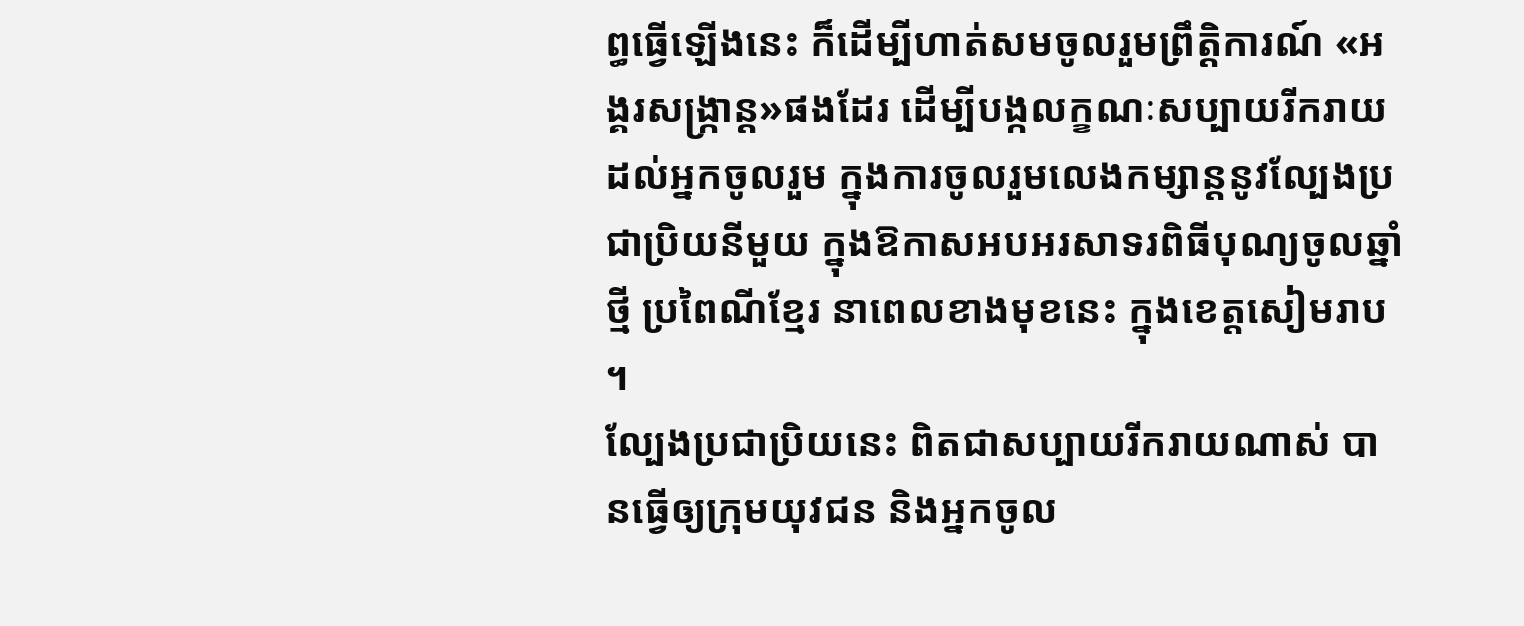ព្ធធ្វើឡើងនេះ ក៏ដើម្បីហាត់សមចូលរួមព្រឹត្តិការណ៍ «អង្គរសង្ក្រាន្ត»ផងដែរ ដើម្បីបង្កលក្ខណៈសប្បាយរីករាយដល់អ្នកចូលរួម ក្នុងការចូលរួមលេងកម្សាន្តនូវល្បែងប្រជាប្រិយនីមួយ ក្នុងឱកាសអបអរសាទរពិធីបុណ្យចូលឆ្នាំថ្មី ប្រពៃណីខ្មែរ នាពេលខាងមុខនេះ ក្នុងខេត្ដសៀមរាប ។
ល្បែងប្រជាប្រិយនេះ ពិតជាសប្បាយរីករាយណាស់ បានធ្វើឲ្យក្រុមយុវជន និងអ្នកចូល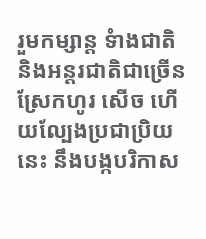រួមកម្សាន្ត ទំាងជាតិ និងអន្ដរជាតិជាច្រើន ស្រែកហូរ សើច ហើយល្បែងប្រជាប្រិយនេះ នឹងបង្កបរិកាស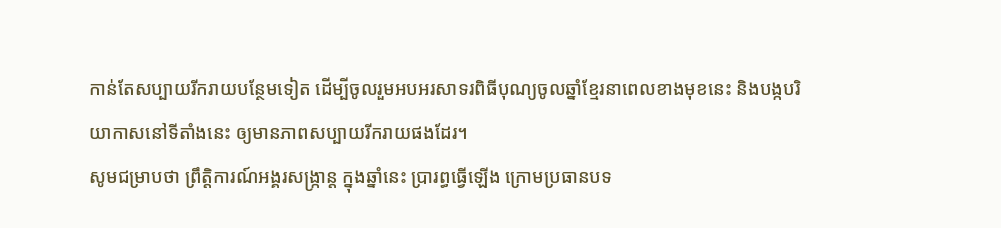កាន់តែសប្បាយរីករាយបន្ថែមទៀត ដើម្បីចូលរួមអបអរសាទរពិធីបុណ្យចូលឆ្នាំខ្មែរនាពេលខាងមុខនេះ និងបង្កបរិយាកាសនៅទីតាំងនេះ ឲ្យមានភាពសប្បាយរីករាយផងដែរ។
សូមជម្រាបថា ព្រឹត្តិការណ៍អង្គរសង្ក្រាន្ត ក្នុងឆ្នាំនេះ ប្រារព្ធធ្វើឡើង ក្រោមប្រធានបទ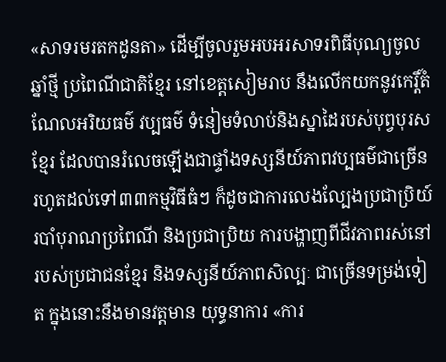«សាទរមរតកដូនតា» ដើម្បីចូលរួមអបអរសាទរពិធីបុណ្យចូលឆ្នាំថ្មី ប្រពៃណីជាតិខ្មែរ នៅខេត្តសៀមរាប នឹងលើកយកនូវកេរ្តិ៍តំណែលអរិយធម៌ វប្បធម៌ ទំនៀមទំលាប់និងស្នាដៃរបស់បុព្វបុរសខ្មែរ ដែលបានរំលេចឡើងជាផ្ទាំងទស្សនីយ៍ភាពវប្បធម៌ជាច្រើន រហូតដល់ទៅ៣៣កម្មវិធីធំៗ ក៏ដូចជាការលេងល្បែងប្រជាប្រិយ៍ របាំបុរាណប្រពៃណី និងប្រជាប្រិយ ការបង្ហាញពីជីវភាពរស់នៅ របស់ប្រជាជនខ្មែរ និងទស្សនីយ៍ភាពសិល្បៈ ជាច្រើនទម្រង់ទៀត ក្នុងនោះនឹងមានវត្ដមាន យុទ្ធនាការ «ការ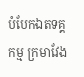បំបែកឯតទគ្គកម្ម ក្រមាវែង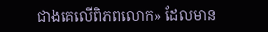ជាងគេលើពិភពលោក» ដែលមាន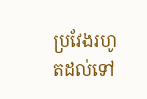ប្រវែងរហូតដល់ទៅ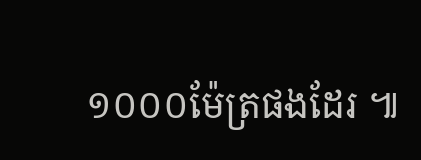១០០០ម៉ែត្រផងដែរ ៕